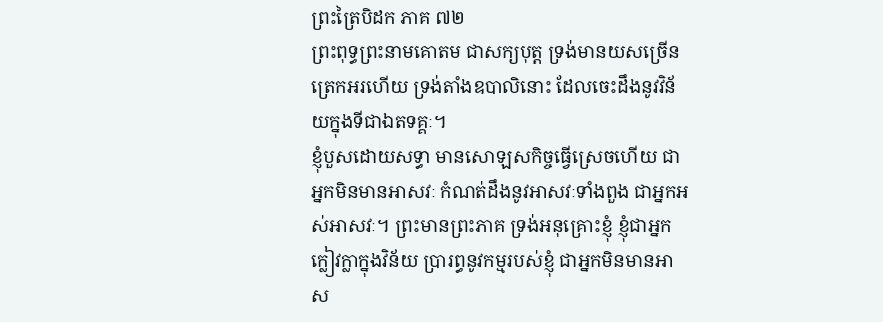ព្រះត្រៃបិដក ភាគ ៧២
ព្រះពុទ្ធព្រះនាមគោតម ជាសក្យបុត្ត ទ្រង់មានយសច្រើនត្រេកអរហើយ ទ្រង់តាំងឧបាលិនោះ ដែលចេះដឹងនូវវិន័យក្នុងទីជាឯតទគ្គៈ។
ខ្ញុំបួសដោយសទ្ធា មានសោឡសកិច្ចធ្វើស្រេចហើយ ជាអ្នកមិនមានអាសវៈ កំណត់ដឹងនូវអាសវៈទាំងពួង ជាអ្នកអស់អាសវៈ។ ព្រះមានព្រះភាគ ទ្រង់អនុគ្រោះខ្ញុំ ខ្ញុំជាអ្នកក្លៀវក្លាក្នុងវិន័យ ប្រារព្ធនូវកម្មរបស់ខ្ញុំ ជាអ្នកមិនមានអាស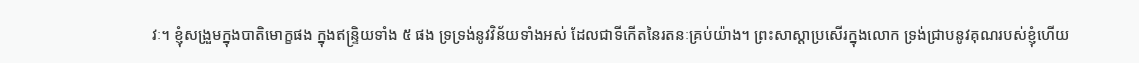វៈ។ ខ្ញុំសង្រួមក្នុងបាតិមោក្ខផង ក្នុងឥន្រ្ទិយទាំង ៥ ផង ទ្រទ្រង់នូវវិន័យទាំងអស់ ដែលជាទីកើតនៃរតនៈគ្រប់យ៉ាង។ ព្រះសាស្តាប្រសើរក្នុងលោក ទ្រង់ជ្រាបនូវគុណរបស់ខ្ញុំហើយ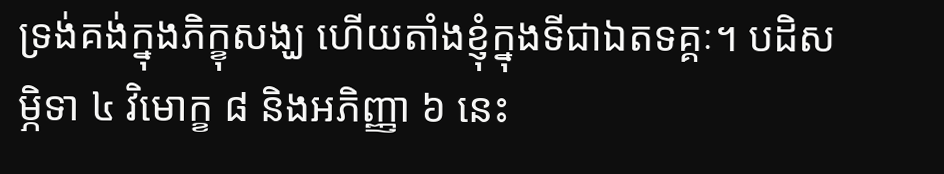ទ្រង់គង់ក្នុងភិក្ខុសង្ឃ ហើយតាំងខ្ញុំក្នុងទីជាឯតទគ្គៈ។ បដិសម្ភិទា ៤ វិមោក្ខ ៨ និងអភិញ្ញា ៦ នេះ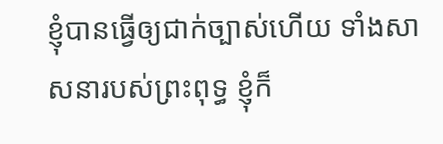ខ្ញុំបានធ្វើឲ្យជាក់ច្បាស់ហើយ ទាំងសាសនារបស់ព្រះពុទ្ធ ខ្ញុំក៏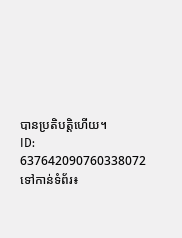បានប្រតិបត្តិហើយ។
ID: 637642090760338072
ទៅកាន់ទំព័រ៖